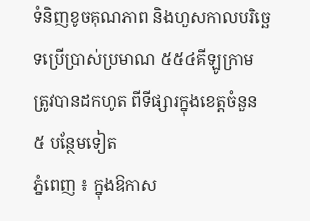ទំនិញខូចគុណភាព និងហួសកាលបរិច្ឆេទប្រើប្រាស់ប្រមាណ ៥៥៤គីឡូក្រាម ត្រូវបានដកហូត ពីទីផ្សារក្នុងខេត្តចំនួន ៥ បន្ថែមទៀត
ភ្នំពេញ ៖ ក្នុងឱកាស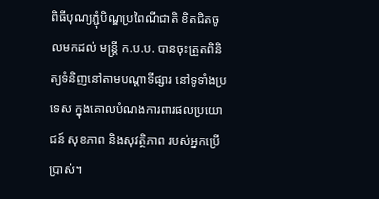ពិធីបុណ្យភ្ជុំបិណ្ឌប្រពៃណីជាតិ ខិតជិតចូលមកដល់ មន្ត្រី ក.ប.ប. បានចុះត្រួតពិនិត្យទំនិញនៅតាមបណ្ដាទីផ្សារ នៅទូទាំងប្រទេស ក្នុងគោលបំណងការពារផលប្រយោជន៍ សុខភាព និងសុវត្ថិភាព របស់អ្នកប្រើប្រាស់។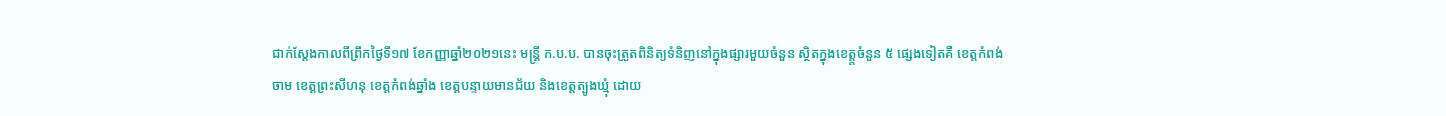ជាក់ស្ដែងកាលពីព្រឹកថ្ងៃទី១៧ ខែកញ្ញាឆ្នាំ២០២១នេះ មន្ត្រី ក.ប.ប. បានចុះត្រួតពិនិត្យទំនិញនៅក្នុងផ្សារមួយចំនួន ស្ថិតក្នុងខេត្ត្តចំនួន ៥ ផ្សេងទៀតគឺ ខេត្តកំពង់ចាម ខេត្តព្រះសីហនុ ខេត្តកំពង់ឆ្នាំង ខេត្តបន្ទាយមានជ័យ និងខេត្តត្បូងឃ្មុំ ដោយ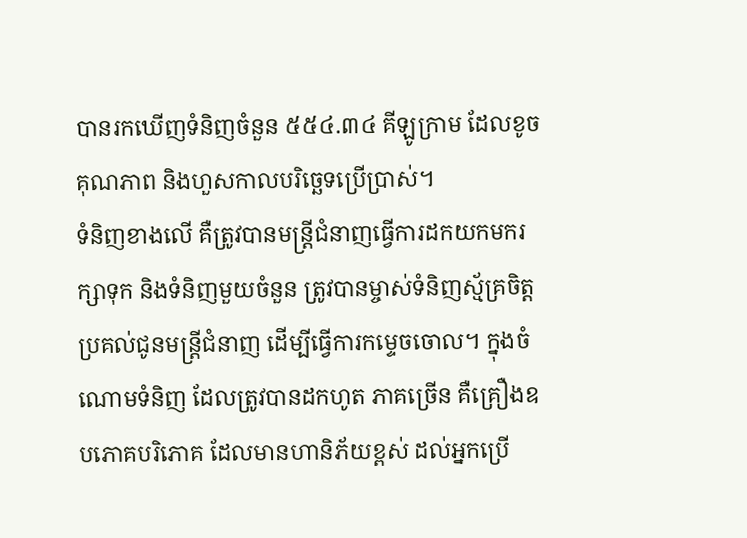បានរកឃើញទំនិញចំនួន ៥៥៤.៣៤ គីឡូក្រាម ដែលខូចគុណភាព និងហួសកាលបរិច្ឆេទប្រើប្រាស់។
ទំនិញខាងលើ គឺត្រូវបានមន្ត្រីជំនាញធ្វើការដកយកមករក្សាទុក និងទំនិញមួយចំនួន ត្រូវបានម្ចាស់ទំនិញស្ម័គ្រចិត្ត ប្រគល់ជូនមន្ត្រីជំនាញ ដើម្បីធ្វើការកម្ទេចចោល។ ក្នុងចំណោមទំនិញ ដែលត្រូវបានដកហូត ភាគច្រើន គឺគ្រឿងឧបភោគបរិភោគ ដែលមានហានិភ័យខ្ពស់ ដល់អ្នកប្រើ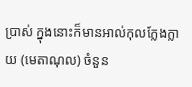ប្រាស់ ក្នុងនោះក៏មានអាល់កុលក្លែងក្លាយ (មេតាណុល) ចំនួន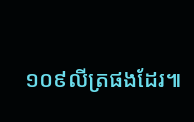១០៩លីត្រផងដែរ៕